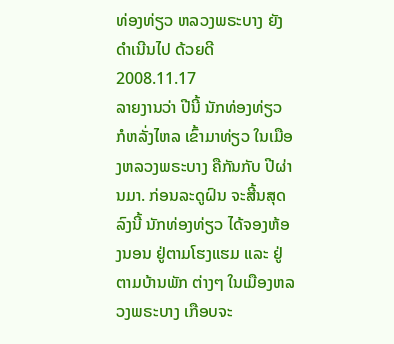ທ່ອງທ່ຽວ ຫລວງພຣະບາງ ຍັງດໍາເນີນໄປ ດ້ວຍດີ
2008.11.17
ລາຍງານວ່າ ປີນີ້ ນັກທ່ອງທ່ຽວ ກໍຫລັ່ງໄຫລ ເຂົ້າມາທ່ຽວ ໃນເມືອງຫລວງພຣະບາງ ຄືກັນກັບ ປີຜ່ານມາ. ກ່ອນລະດູຝົນ ຈະສີ້ນສຸດລົງນີ້ ນັກທ່ອງທ່ຽວ ໄດ້ຈອງຫ້ອງນອນ ຢູ່ຕາມໂຮງແຮມ ແລະ ຢູ່ຕາມບ້ານພັກ ຕ່າງໆ ໃນເມືອງຫລວງພຣະບາງ ເກືອບຈະ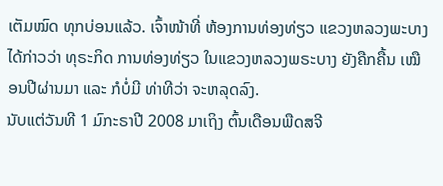ເຕັມໝົດ ທຸກບ່ອນແລ້ວ. ເຈົ້າໜ້າທີ່ ຫ້ອງການທ່ອງທ່ຽວ ແຂວງຫລວງພະບາງ ໄດ້ກ່າວວ່າ ທຸຣະກິດ ການທ່ອງທ່ຽວ ໃນແຂວງຫລວງພຣະບາງ ຍັງຄືກຄື້ນ ເໝືອນປີຜ່ານມາ ແລະ ກໍບໍ່ມີ ທ່າທີວ່າ ຈະຫລຸດລົງ.
ນັບແຕ່ວັນທີ 1 ມົກະຣາປີ 2008 ມາເຖິງ ຕົ້ນເດືອນພືດສຈີ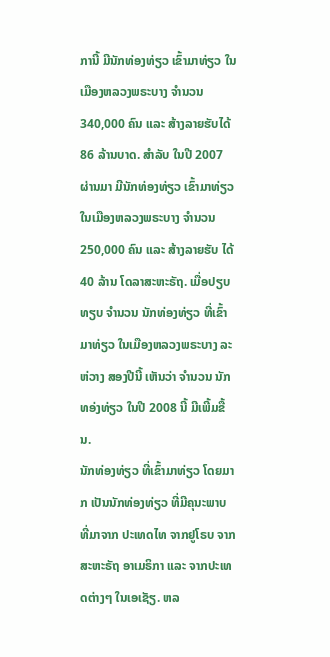ການີ້ ມີນັກທ່ອງທ່ຽວ ເຂົ້າມາທ່ຽວ ໃນເມືອງຫລວງພຣະບາງ ຈໍານວນ 340,000 ຄົນ ແລະ ສ້າງລາຍຮັບໄດ້ 86 ລ້ານບາດ. ສໍາລັບ ໃນປີ 2007 ຜ່ານມາ ມີນັກທ່ອງທ່ຽວ ເຂົ້າມາທ່ຽວ ໃນເມືອງຫລວງພຣະບາງ ຈໍານວນ 250,000 ຄົນ ແລະ ສ້າງລາຍຮັບ ໄດ້ 40 ລ້ານ ໂດລາສະຫະຣັຖ. ເມື່ອປຽບທຽບ ຈໍານວນ ນັກທ່ອງທ່ຽວ ທີ່ເຂົ້າມາທ່ຽວ ໃນເມືອງຫລວງພຣະບາງ ລະຫ່ວາງ ສອງປີນີ້ ເຫັນວ່າ ຈໍານວນ ນັກທອ່ງທ່ຽວ ໃນປີ 2008 ນີ້ ມີເພີ້ມຂື້ນ.
ນັກທ່ອງທ່ຽວ ທີ່ເຂົ້າມາທ່ຽວ ໂດຍມາກ ເປັນນັກທ່ອງທ່ຽວ ທີ່ມີຄຸນະພາບ ທີ່ມາຈາກ ປະເທດໄທ ຈາກຢູໂຣບ ຈາກສະຫະຣັຖ ອາເມຣິກາ ແລະ ຈາກປະເທດຕ່າງໆ ໃນເອເຊັຽ. ຫລ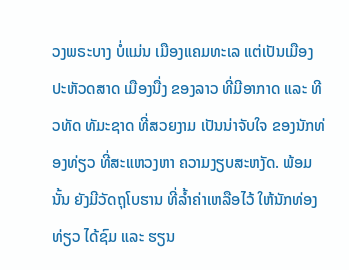ວງພຣະບາງ ບໍ່ແມ່ນ ເມືອງແຄມທະເລ ແຕ່ເປັນເມືອງ ປະຫັວດສາດ ເມືອງນື່ງ ຂອງລາວ ທີ່ມີອາກາດ ແລະ ທີວທັດ ທັມະຊາດ ທີ່ສວຍງາມ ເປັນນ່າຈັບໃຈ ຂອງນັກທ່ອງທ່ຽວ ທີ່ສະແຫວງຫາ ຄວາມງຽບສະຫງັດ. ພ້ອມນັ້ນ ຍັງມີວັດຖຸໂບຮານ ທີ່ລໍ້າຄ່າເຫລືອໄວ້ ໃຫ້ນັກທ່ອງທ່ຽວ ໄດ້ຊົມ ແລະ ຮຽນ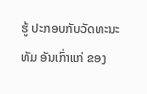ຮູ້ ປະກອບກັບວັດທະນະທັມ ອັນເກົ່າແກ່ ຂອງ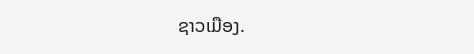ຊາວເມືອງ.